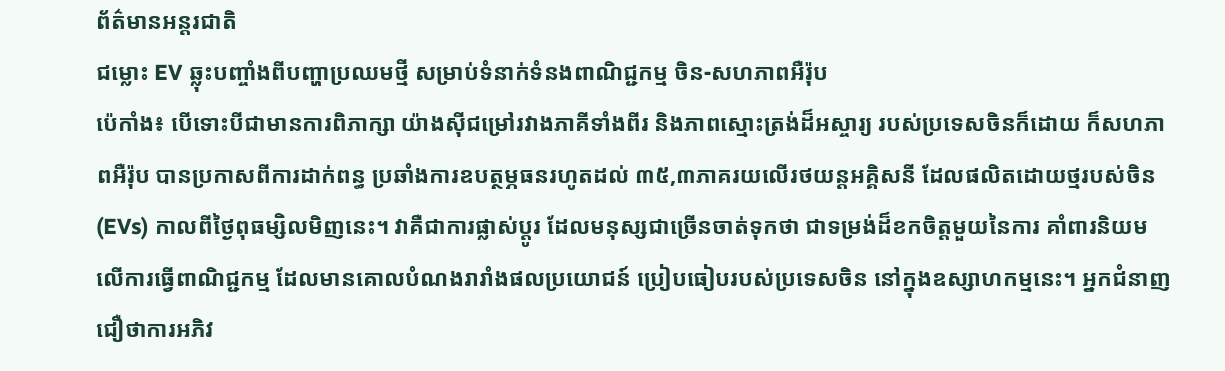ព័ត៌មានអន្តរជាតិ
ជម្លោះ EV ឆ្លុះបញ្ចាំងពីបញ្ហាប្រឈមថ្មី សម្រាប់ទំនាក់ទំនងពាណិជ្ជកម្ម ចិន-សហភាពអឺរ៉ុប
ប៉េកាំង៖ បើទោះបីជាមានការពិភាក្សា យ៉ាងស៊ីជម្រៅរវាងភាគីទាំងពីរ និងភាពស្មោះត្រង់ដ៏អស្ចារ្យ របស់ប្រទេសចិនក៏ដោយ ក៏សហភាពអឺរ៉ុប បានប្រកាសពីការដាក់ពន្ធ ប្រឆាំងការឧបត្ថម្ភធនរហូតដល់ ៣៥,៣ភាគរយលើរថយន្តអគ្គិសនី ដែលផលិតដោយថ្មរបស់ចិន (EVs) កាលពីថ្ងៃពុធម្សិលមិញនេះ។ វាគឺជាការផ្លាស់ប្តូរ ដែលមនុស្សជាច្រើនចាត់ទុកថា ជាទម្រង់ដ៏ខកចិត្តមួយនៃការ គាំពារនិយមលើការធ្វើពាណិជ្ជកម្ម ដែលមានគោលបំណងរារាំងផលប្រយោជន៍ ប្រៀបធៀបរបស់ប្រទេសចិន នៅក្នុងឧស្សាហកម្មនេះ។ អ្នកជំនាញជឿថាការអភិវ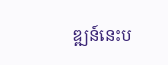ឌ្ឍន៍នេះប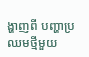ង្ហាញពី បញ្ហាប្រឈមថ្មីមួយ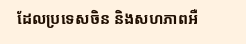ដែលប្រទេសចិន និងសហភាពអឺ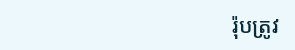រ៉ុបត្រូវ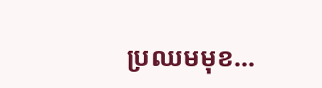ប្រឈមមុខ...